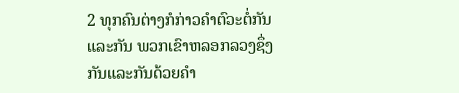2 ທຸກຄົນຕ່າງກໍກ່າວຄຳຕົວະຕໍ່ກັນແລະກັນ ພວກເຂົາຫລອກລວງຊຶ່ງກັນແລະກັນດ້ວຍຄຳ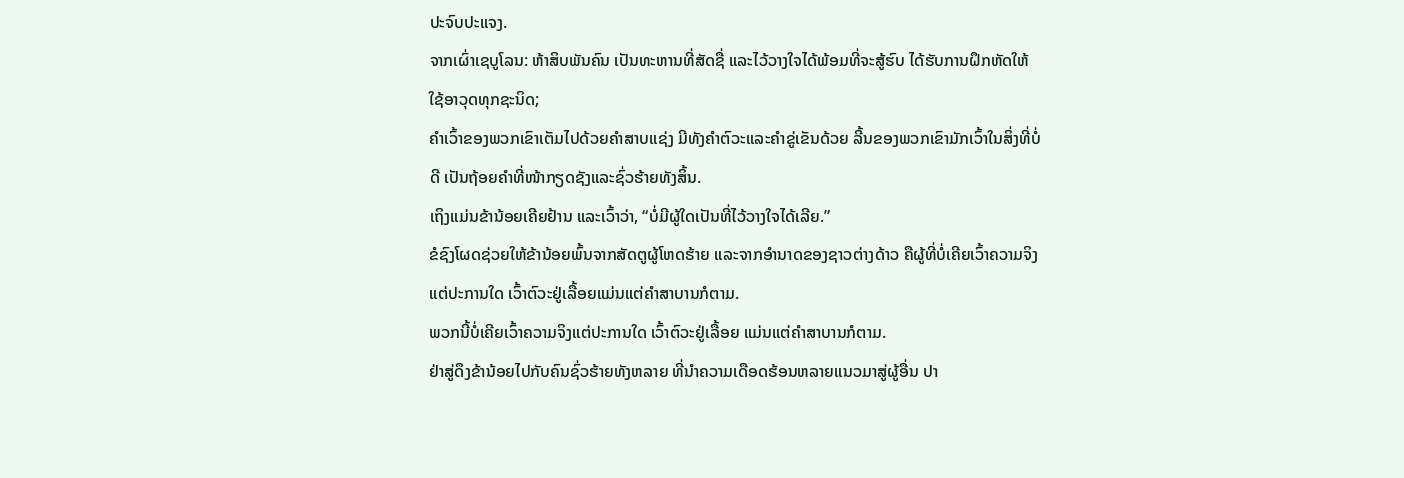ປະຈົບປະແຈງ.
ຈາກເຜົ່າເຊບູໂລນ: ຫ້າສິບພັນຄົນ ເປັນທະຫານທີ່ສັດຊື່ ແລະໄວ້ວາງໃຈໄດ້ພ້ອມທີ່ຈະສູ້ຮົບ ໄດ້ຮັບການຝຶກຫັດໃຫ້ໃຊ້ອາວຸດທຸກຊະນິດ;
ຄຳເວົ້າຂອງພວກເຂົາເຕັມໄປດ້ວຍຄຳສາບແຊ່ງ ມີທັງຄຳຕົວະແລະຄຳຂູ່ເຂັນດ້ວຍ ລີ້ນຂອງພວກເຂົາມັກເວົ້າໃນສິ່ງທີ່ບໍ່ດີ ເປັນຖ້ອຍຄຳທີ່ໜ້າກຽດຊັງແລະຊົ່ວຮ້າຍທັງສິ້ນ.
ເຖິງແມ່ນຂ້ານ້ອຍເຄີຍຢ້ານ ແລະເວົ້າວ່າ, “ບໍ່ມີຜູ້ໃດເປັນທີ່ໄວ້ວາງໃຈໄດ້ເລີຍ.”
ຂໍຊົງໂຜດຊ່ວຍໃຫ້ຂ້ານ້ອຍພົ້ນຈາກສັດຕູຜູ້ໂຫດຮ້າຍ ແລະຈາກອຳນາດຂອງຊາວຕ່າງດ້າວ ຄືຜູ້ທີ່ບໍ່ເຄີຍເວົ້າຄວາມຈິງແຕ່ປະການໃດ ເວົ້າຕົວະຢູ່ເລື້ອຍແມ່ນແຕ່ຄຳສາບານກໍຕາມ.
ພວກນີ້ບໍ່ເຄີຍເວົ້າຄວາມຈິງແຕ່ປະການໃດ ເວົ້າຕົວະຢູ່ເລື້ອຍ ແມ່ນແຕ່ຄຳສາບານກໍຕາມ.
ຢ່າສູ່ດຶງຂ້ານ້ອຍໄປກັບຄົນຊົ່ວຮ້າຍທັງຫລາຍ ທີ່ນຳຄວາມເດືອດຮ້ອນຫລາຍແນວມາສູ່ຜູ້ອື່ນ ປາ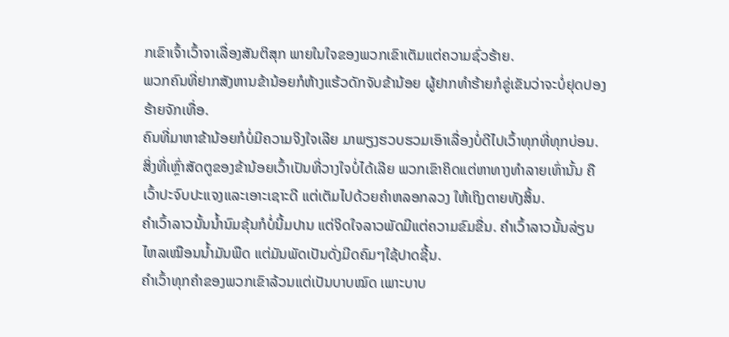ກເຂົາເຈົ້າເວົ້າຈາເລື່ອງສັນຕິສຸກ ພາຍໃນໃຈຂອງພວກເຂົາເຕັມແຕ່ຄວາມຊົ່ວຮ້າຍ.
ພວກຄົນທີ່ຢາກສັງຫານຂ້ານ້ອຍກໍຫ້າງແຮ້ວດັກຈັບຂ້ານ້ອຍ ຜູ້ຢາກທຳຮ້າຍກໍຂູ່ເຂັນວ່າຈະບໍ່ຢຸດປອງຮ້າຍຈັກເທື່ອ.
ຄົນທີ່ມາຫາຂ້ານ້ອຍກໍບໍ່ມີຄວາມຈິງໃຈເລີຍ ມາພຽງຮວບຮວມເອົາເລື່ອງບໍ່ດີໄປເວົ້າທຸກທີ່ທຸກບ່ອນ.
ສິ່ງທີ່ເຫຼົ່າສັດຕູຂອງຂ້ານ້ອຍເວົ້າເປັນທີ່ວາງໃຈບໍ່ໄດ້ເລີຍ ພວກເຂົາຄິດແຕ່ຫາທາງທຳລາຍເທົ່ານັ້ນ ຄືເວົ້າປະຈົບປະແຈງແລະເອາະເຊາະດີ ແຕ່ເຕັມໄປດ້ວຍຄຳຫລອກລວງ ໃຫ້ເຖິງຕາຍທັງສິ້ນ.
ຄຳເວົ້າລາວນັ້ນນໍ້ານົມຂຸ້ນກໍບໍ່ນີ້ມປານ ແຕ່ຈິດໃຈລາວພັດມີແຕ່ຄວາມຂົມຂື່ນ. ຄຳເວົ້າລາວນັ້ນລ່ຽນໄຫລເໝືອນນໍ້າມັນພືດ ແຕ່ມັນພັດເປັນດັ່ງມີດຄົມໆໃຊ້ປາດຊີ້ນ.
ຄຳເວົ້າທຸກຄຳຂອງພວກເຂົາລ້ວນແຕ່ເປັນບາບໝົດ ເພາະບາບ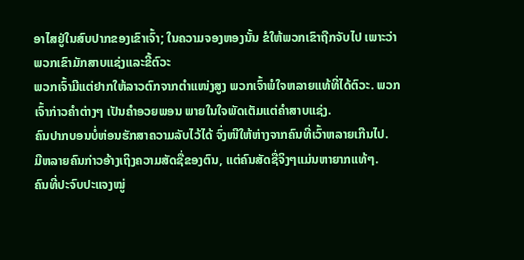ອາໄສຢູ່ໃນສົບປາກຂອງເຂົາເຈົ້າ; ໃນຄວາມຈອງຫອງນັ້ນ ຂໍໃຫ້ພວກເຂົາຖືກຈັບໄປ ເພາະວ່າພວກເຂົາມັກສາບແຊ່ງແລະຂີ້ຕົວະ
ພວກເຈົ້າມີແຕ່ຢາກໃຫ້ລາວຕົກຈາກຕຳແໜ່ງສູງ ພວກເຈົ້າພໍໃຈຫລາຍແທ້ທີ່ໄດ້ຕົວະ. ພວກເຈົ້າກ່າວຄຳຕ່າງໆ ເປັນຄຳອວຍພອນ ພາຍໃນໃຈພັດເຕັມແຕ່ຄຳສາບແຊ່ງ.
ຄົນປາກບອນບໍ່ຫ່ອນຮັກສາຄວາມລັບໄວ້ໄດ້ ຈົ່ງໜີໃຫ້ຫ່າງຈາກຄົນທີ່ເວົ້າຫລາຍເກີນໄປ.
ມີຫລາຍຄົນກ່າວອ້າງເຖິງຄວາມສັດຊື່ຂອງຕົນ, ແຕ່ຄົນສັດຊື່ຈິງໆແມ່ນຫາຍາກແທ້ໆ.
ຄົນທີ່ປະຈົບປະແຈງໝູ່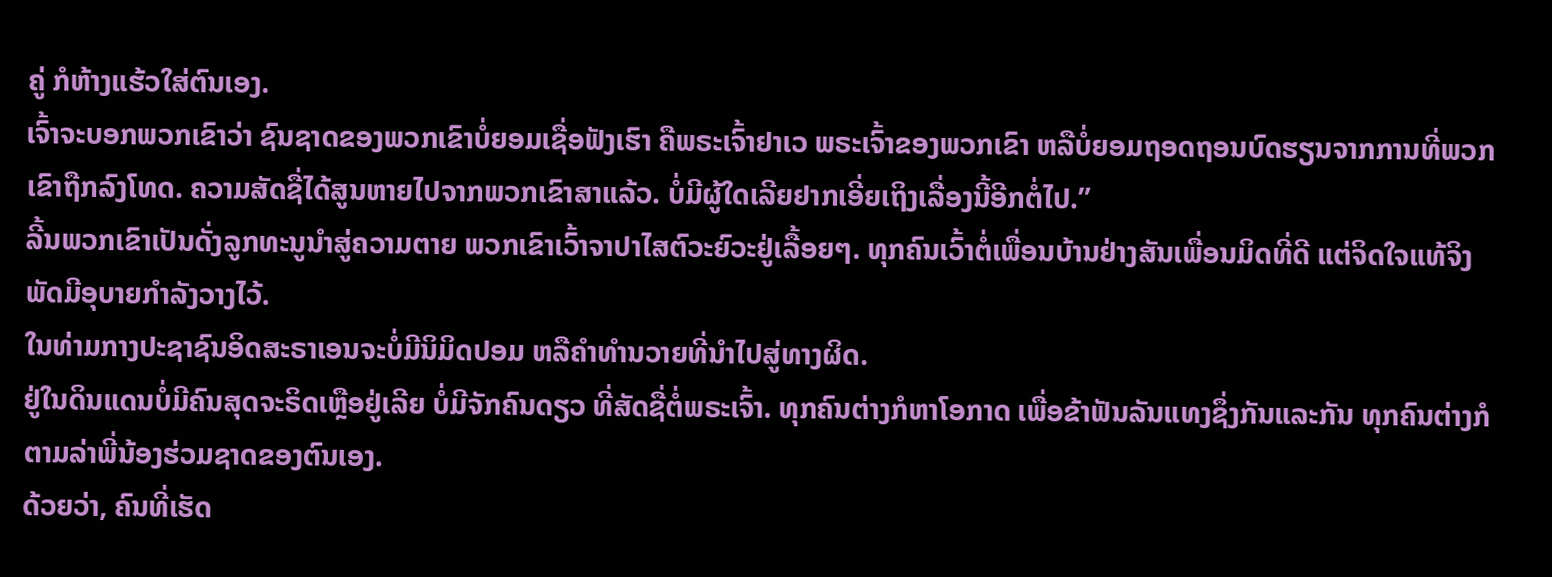ຄູ່ ກໍຫ້າງແຮ້ວໃສ່ຕົນເອງ.
ເຈົ້າຈະບອກພວກເຂົາວ່າ ຊົນຊາດຂອງພວກເຂົາບໍ່ຍອມເຊື່ອຟັງເຮົາ ຄືພຣະເຈົ້າຢາເວ ພຣະເຈົ້າຂອງພວກເຂົາ ຫລືບໍ່ຍອມຖອດຖອນບົດຮຽນຈາກການທີ່ພວກເຂົາຖືກລົງໂທດ. ຄວາມສັດຊື່ໄດ້ສູນຫາຍໄປຈາກພວກເຂົາສາແລ້ວ. ບໍ່ມີຜູ້ໃດເລີຍຢາກເອີ່ຍເຖິງເລື່ອງນີ້ອີກຕໍ່ໄປ.”
ລີ້ນພວກເຂົາເປັນດັ່ງລູກທະນູນຳສູ່ຄວາມຕາຍ ພວກເຂົາເວົ້າຈາປາໄສຕົວະຍົວະຢູ່ເລື້ອຍໆ. ທຸກຄົນເວົ້າຕໍ່ເພື່ອນບ້ານຢ່າງສັນເພື່ອນມິດທີ່ດີ ແຕ່ຈິດໃຈແທ້ຈິງ ພັດມີອຸບາຍກຳລັງວາງໄວ້.
ໃນທ່າມກາງປະຊາຊົນອິດສະຣາເອນຈະບໍ່ມີນິມິດປອມ ຫລືຄຳທຳນວາຍທີ່ນຳໄປສູ່ທາງຜິດ.
ຢູ່ໃນດິນແດນບໍ່ມີຄົນສຸດຈະຣິດເຫຼືອຢູ່ເລີຍ ບໍ່ມີຈັກຄົນດຽວ ທີ່ສັດຊື່ຕໍ່ພຣະເຈົ້າ. ທຸກຄົນຕ່າງກໍຫາໂອກາດ ເພື່ອຂ້າຟັນລັນແທງຊຶ່ງກັນແລະກັນ ທຸກຄົນຕ່າງກໍຕາມລ່າພີ່ນ້ອງຮ່ວມຊາດຂອງຕົນເອງ.
ດ້ວຍວ່າ, ຄົນທີ່ເຮັດ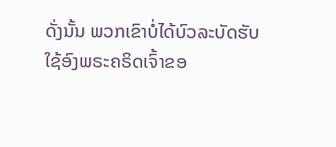ດັ່ງນັ້ນ ພວກເຂົາບໍ່ໄດ້ບົວລະບັດຮັບໃຊ້ອົງພຣະຄຣິດເຈົ້າຂອ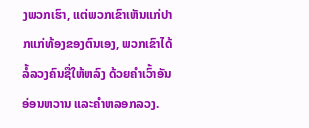ງພວກເຮົາ, ແຕ່ພວກເຂົາເຫັນແກ່ປາກແກ່ທ້ອງຂອງຕົນເອງ, ພວກເຂົາໄດ້ລໍ້ລວງຄົນຊື່ໃຫ້ຫລົງ ດ້ວຍຄຳເວົ້າອັນອ່ອນຫວານ ແລະຄຳຫລອກລວງ.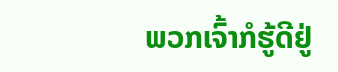ພວກເຈົ້າກໍຮູ້ດີຢູ່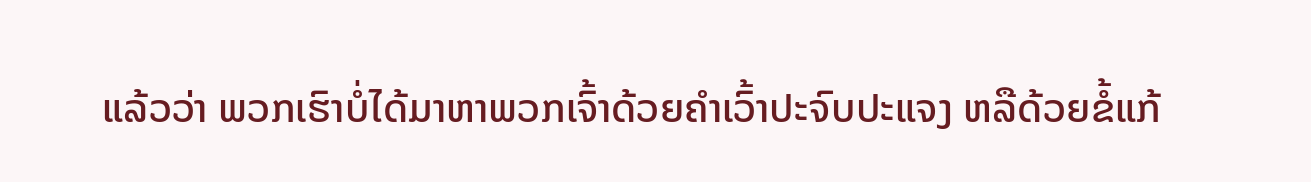ແລ້ວວ່າ ພວກເຮົາບໍ່ໄດ້ມາຫາພວກເຈົ້າດ້ວຍຄຳເວົ້າປະຈົບປະແຈງ ຫລືດ້ວຍຂໍ້ແກ້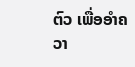ຕົວ ເພື່ອອຳຄວາ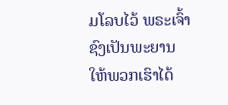ມໂລບໄວ້ ພຣະເຈົ້າຊົງເປັນພະຍານໃຫ້ພວກເຮົາໄດ້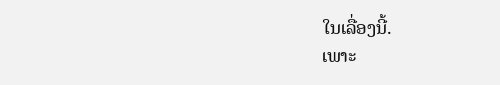ໃນເລື່ອງນີ້.
ເພາະ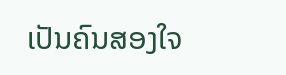ເປັນຄົນສອງໃຈ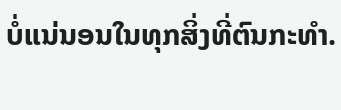ບໍ່ແນ່ນອນໃນທຸກສິ່ງທີ່ຕົນກະທຳ.